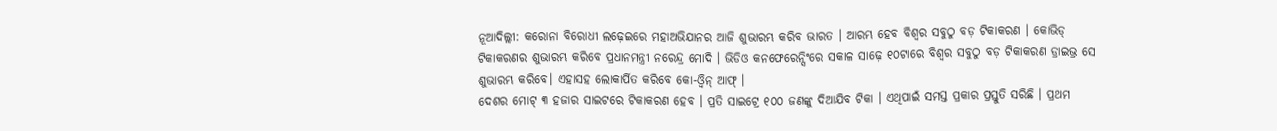ନୂଆଦିଲ୍ଲୀ: କରୋନା ବିରୋଧୀ ଲଢ଼େଇରେ ମହାଅଭିଯାନର ଆଜି ଶୁଭାରମ୍ଭ କରିବ ଭାରତ । ଆରମ୍ଭ ହେବ ବିଶ୍ୱର ସବୁଠୁ ବଡ଼ ଟିକାକରଣ । କୋଭିଡ୍ ଟିକାକରଣର ଶୁଭାରମ୍ଭ କରିବେ ପ୍ରଧାନମନ୍ତ୍ରୀ ନରେନ୍ଦ୍ର ମୋଦି । ଭିଡିଓ କନଫେରେନ୍ସିଂରେ ସକାଳ ସାଢ଼େ ୧୦ଟାରେ ବିଶ୍ୱର ସବୁଠୁ ବଡ଼ ଟିକାକରଣ ଡ୍ରାଇଭ୍ର ସେ ଶୁଭାରମ୍ଭ କରିବେ। ଏହାସହ ଲୋକାର୍ପିତ କରିବେ କୋ-ଓ୍ୱିନ୍ ଆଫ୍ ।
ଦେଶର ମୋଟ୍ ୩ ହଜାର ସାଇଟରେ ଟିକାକରଣ ହେବ । ପ୍ରତି ସାଇଟ୍ରେ ୧୦୦ ଜଣଙ୍କୁ ଦିଆଯିବ ଟିକା । ଏଥିପାଇଁ ସମସ୍ତ ପ୍ରକାର ପ୍ରସ୍ତୁତି ସରିଛି । ପ୍ରଥମ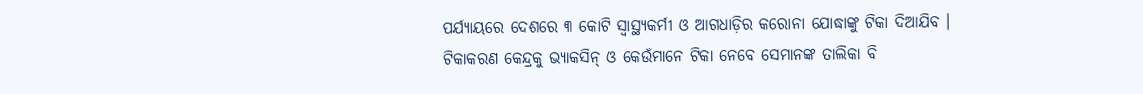ପର୍ଯ୍ୟାୟରେ ଦେଶରେ ୩ କୋଟି ସ୍ୱାସ୍ଥ୍ୟକର୍ମୀ ଓ ଆଗଧାଡ଼ିର କରୋନା ଯୋଦ୍ଧାଙ୍କୁ ଟିକା ଦିଆଯିବ ।
ଟିକାକରଣ କେନ୍ଦ୍ରକୁ ଭ୍ୟାକସିନ୍ ଓ କେଉଁମାନେ ଟିକା ନେବେ ସେମାନଙ୍କ ତାଲିକା ବି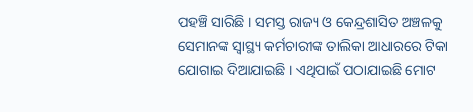ପହଞ୍ଚି ସାରିଛି । ସମସ୍ତ ରାଜ୍ୟ ଓ କେନ୍ଦ୍ରଶାସିତ ଅଞ୍ଚଳକୁ ସେମାନଙ୍କ ସ୍ୱାସ୍ଥ୍ୟ କର୍ମଚାରୀଙ୍କ ତାଲିକା ଆଧାରରେ ଟିକା ଯୋଗାଇ ଦିଆଯାଇଛି । ଏଥିପାଇଁ ପଠାଯାଇଛି ମୋଟ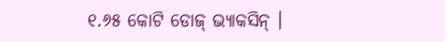୧.୬୫ କୋଟି ଡୋଜ୍ ଭ୍ୟାକସିନ୍ ।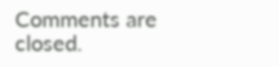Comments are closed.